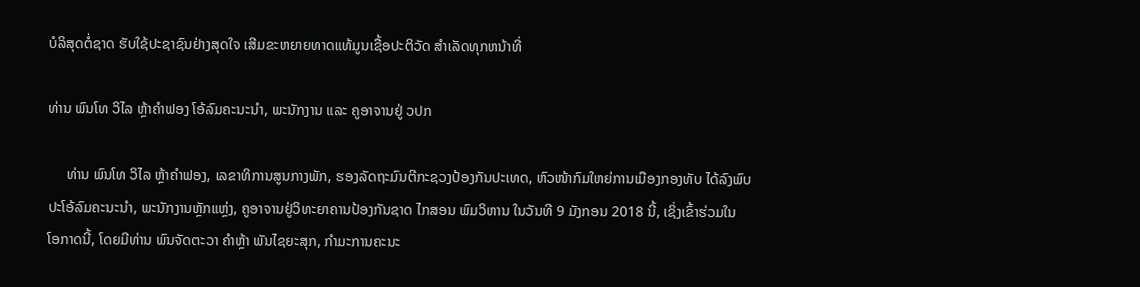ບໍລິສຸດຕໍ່ຊາດ ຮັບໃຊ້ປະຊາຊົນຢ່າງສຸດໃຈ ເສີມຂະຫຍາຍທາດແທ້ມູນເຊື້ອປະຕິວັດ ສໍາເລັດທຸກຫນ້າທີ່

ທ່ານ ພົນໂທ ວິໄລ ຫຼ້າຄຳຟອງ ໂອ້ລົມຄະນະນຳ, ພະນັກງານ ແລະ ຄູອາຈານຢູ່ ວປກ

     ທ່ານ ພົນໂທ ວິໄລ ຫຼ້າຄຳຟອງ, ເລຂາທິການສູນກາງພັກ, ຮອງລັດຖະມົນຕີກະຊວງປ້ອງກັນປະເທດ, ຫົວໜ້າກົມໃຫຍ່ການເມືອງກອງທັບ ໄດ້ລົງພົບ
ປະໂອ້ລົມຄະນະນຳ, ພະນັກງານຫຼັກແຫຼ່ງ, ຄູອາຈານຢູ່ວິທະຍາຄານປ້ອງກັນຊາດ ໄກສອນ ພົມວິຫານ ໃນວັນທີ 9 ມັງກອນ 2018 ນີ້, ເຊິ່ງເຂົ້າຮ່ວມໃນ
ໂອກາດນີ້, ໂດຍມີທ່ານ ພົນຈັດຕະວາ ຄຳຫຼ້າ ພັນໄຊຍະສຸກ, ກຳມະການຄະນະ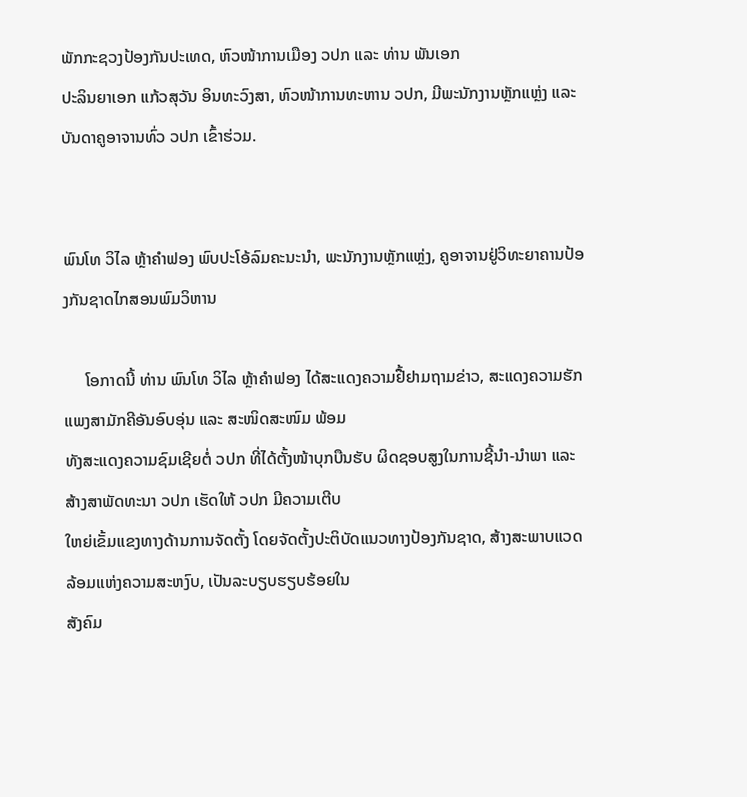ພັກກະຊວງປ້ອງກັນປະເທດ, ຫົວໜ້າການເມືອງ ວປກ ແລະ ທ່ານ ພັນເອກ
ປະລິນຍາເອກ ແກ້ວສຸວັນ ອິນທະວົງສາ, ຫົວໜ້າການທະຫານ ວປກ, ມີພະນັກງານຫຼັກແຫຼ່ງ ແລະ ບັນດາຄູອາຈານທົ່ວ ວປກ ເຂົ້າຮ່ວມ.


ພົນໂທ ວິໄລ ຫຼ້າຄຳຟອງ ພົບປະໂອ້ລົມຄະນະນຳ, ພະນັກງານຫຼັກແຫຼ່ງ, ຄູອາຈານຢູ່ວິທະຍາຄານປ້ອງກັນຊາດໄກສອນພົມວິຫານ

     ໂອກາດນີ້ ທ່ານ ພົນໂທ ວິໄລ ຫຼ້າຄຳຟອງ ໄດ້ສະແດງຄວາມຢື້ຢາມຖາມຂ່າວ, ສະແດງຄວາມຮັກແພງສາມັກຄີອັນອົບອຸ່ນ ແລະ ສະໜິດສະໜົມ ພ້ອມ
ທັງສະແດງຄວາມຊົມເຊີຍຕໍ່ ວປກ ທີ່ໄດ້ຕັ້ງໜ້າບຸກບືນຮັບ ຜິດຊອບສູງໃນການຊີ້ນຳ-ນຳພາ ແລະ ສ້າງສາພັດທະນາ ວປກ ເຮັດໃຫ້ ວປກ ມີຄວາມເຕີບ
ໃຫຍ່ເຂັ້ມແຂງທາງດ້ານການຈັດຕັ້ງ ໂດຍຈັດຕັ້ງປະຕິບັດແນວທາງປ້ອງກັນຊາດ, ສ້າງສະພາບແວດລ້ອມແຫ່ງຄວາມສະຫງົບ, ເປັນລະບຽບຮຽບຮ້ອຍໃນ
ສັງຄົມ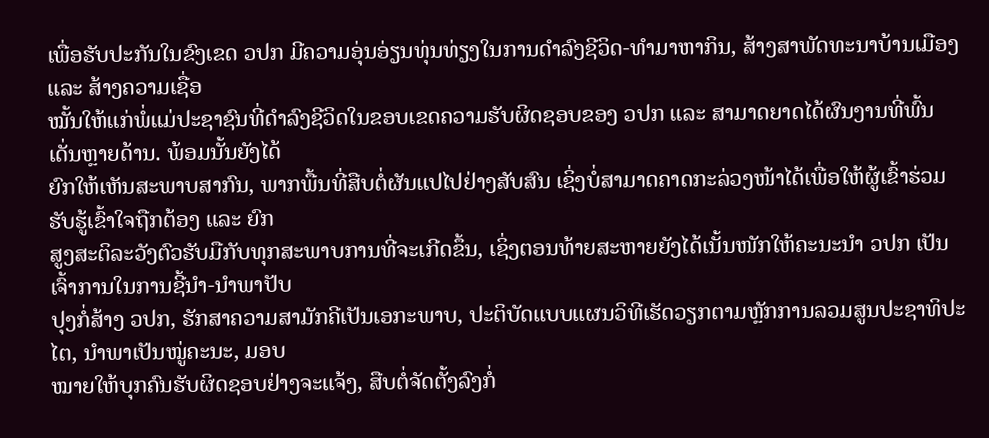ເພື່ອຮັບປະກັນໃນຂົງເຂດ ວປກ ມີຄວາມອຸ່ນອ່ຽນທຸ່ນທ່ຽງໃນການດຳລົງຊີວິດ-ທຳມາຫາກິນ, ສ້າງສາພັດທະນາບ້ານເມືອງ ແລະ ສ້າງຄວາມເຊື່ອ
ໝັ້ນໃຫ້ແກ່ພໍ່ແມ່ປະຊາຊົນທີ່ດຳລົງຊີວິດໃນຂອບເຂດຄວາມຮັບຜິດຊອບຂອງ ວປກ ແລະ ສາມາດຍາດໄດ້ຜົນງານທີ່ພົ້ນເດັ່ນຫຼາຍດ້ານ. ພ້ອມນັ້ນຍັງໄດ້
ຍົກໃຫ້ເຫັນສະພາບສາກົນ, ພາກພື້ນທີ່ສືບຕໍ່ຜັນແປໄປຢ່າງສັບສົນ ເຊິ່ງບໍ່ສາມາດຄາດກະລ່ວງໜ້າໄດ້ເພື່ອໃຫ້ຜູ້ເຂົ້າຮ່ວມຮັບຮູ້ເຂົ້າໃຈຖືກຕ້ອງ ແລະ ຍົກ
ສູງສະຕິລະວັງຕົວຮັບມືກັບທຸກສະພາບການທີ່ຈະເກີດຂຶ້ນ, ເຊິ່ງຕອນທ້າຍສະຫາຍຍັງໄດ້ເນັ້ນໜັກໃຫ້ຄະນະນຳ ວປກ ເປັນເຈົ້າການໃນການຊີ້ນຳ-ນຳພາປັບ
ປຸງກໍ່ສ້າງ ວປກ, ຮັກສາຄວາມສາມັກຄີເປັນເອກະພາບ, ປະຕິບັດແບບແຜນວິທີເຮັດວຽກຕາມຫຼັກການລວມສູນປະຊາທິປະໄຕ, ນຳພາເປັນໝູ່ຄະນະ, ມອບ
ໝາຍໃຫ້ບຸກຄົນຮັບຜິດຊອບຢ່າງຈະແຈ້ງ, ສືບຕໍ່ຈັດຕັ້ງລົງກໍ່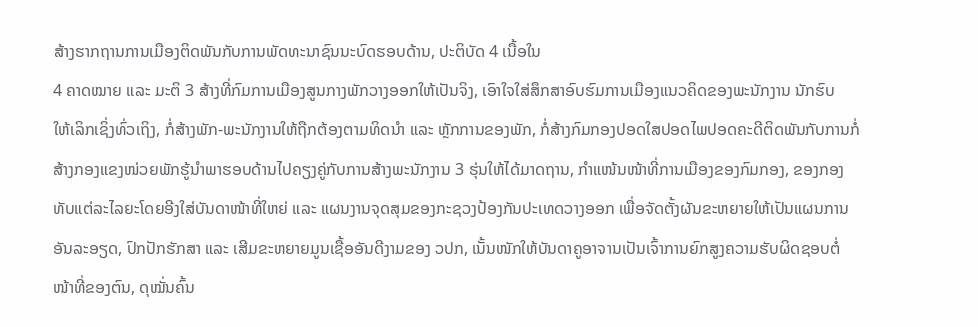ສ້າງຮາກຖານການເມືອງຕິດພັນກັບການພັດທະນາຊົນນະບົດຮອບດ້ານ, ປະຕິບັດ 4 ເນື້ອໃນ
4 ຄາດໝາຍ ແລະ ມະຕິ 3 ສ້າງທີ່ກົມການເມືອງສູນກາງພັກວາງອອກໃຫ້ເປັນຈິງ, ເອົາໃຈໃສ່ສຶກສາອົບຮົມການເມືອງແນວຄິດຂອງພະນັກງານ ນັກຮົບ
ໃຫ້ເລິກເຊິ່ງທົ່ວເຖິງ, ກໍ່ສ້າງພັກ-ພະນັກງານໃຫ້ຖືກຕ້ອງຕາມທິດນຳ ແລະ ຫຼັກການຂອງພັກ, ກໍ່ສ້າງກົມກອງປອດໃສປອດໄພປອດຄະດີຕິດພັນກັບການກໍ່
ສ້າງກອງແຂງໜ່ວຍພັກຮູ້ນຳພາຮອບດ້ານໄປຄຽງຄູ່ກັບການສ້າງພະນັກງານ 3 ຮຸ່ນໃຫ້ໄດ້ມາດຖານ, ກຳແໜ້ນໜ້າທີ່ການເມືອງຂອງກົມກອງ, ຂອງກອງ
ທັບແຕ່ລະໄລຍະໂດຍອີງໃສ່ບັນດາໜ້າທີ່ໃຫຍ່ ແລະ ແຜນງານຈຸດສຸມຂອງກະຊວງປ້ອງກັນປະເທດວາງອອກ ເພື່ອຈັດຕັ້ງຜັນຂະຫຍາຍໃຫ້ເປັນແຜນການ
ອັນລະອຽດ, ປົກປັກຮັກສາ ແລະ ເສີມຂະຫຍາຍມູນເຊື້ອອັນດີງາມຂອງ ວປກ, ເນັ້ນໜັກໃຫ້ບັນດາຄູອາຈານເປັນເຈົ້າການຍົກສູງຄວາມຮັບຜິດຊອບຕໍ່
ໜ້າທີ່ຂອງຕົນ, ດຸໝັ່ນຄົ້ນ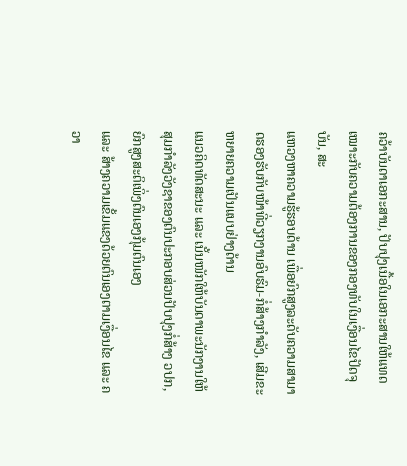ຄວ້າບັນດາເອກະສານ, ປັບປຸງເນື້ອໃນເອກະສານໃຫ້ແທດເໝາະກັບຄວາມຕ້ອງການຂອງກອງທັບໃນເງື່ອນໄຂປັດຈຸບັນ, ສະ
ແຫວງຫາຄວາມຮູ້ຮອບດ້ານ ເພື່ອຍົກສູງລະດັບຄວາມສາມາດຮອງຮັບກັບໜ້າທີ່ວຽກງານອົບຮົມ-ກໍ່ສ້າງກຳລັງ, ເສີມຂະຫຍາຍຄວາມເປັນແບບຢ່າງດ້ານ
ແນວຄິດທັດສະນະ ແລະ ເນັ້ນໜັກໃຫ້ບັນດາພະນັກງານໃຫ້ສຸມກຳລັງວັງຊາຂອງຕົນປະກອບສ່ວນປັບປຸງກໍ່ສ້າງ ວປກ, ຍົກສູງສະຕິເພິ່ງຕົນເອງກຸ້ມຕົນເອງ
ແລະ ສ້າງຄວາມເຂັ້ມແຂງດ້ວຍຕົນເອງຕາມເງື່ອນໄຂ ແລະ ຄວາ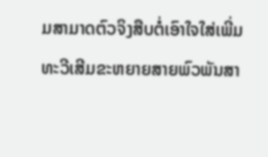ມສາມາດຕົວຈິງສືບຕໍ່ເອົາໃຈໃສ່ເພີ່ມທະວີເສີມຂະຫຍາຍສາຍພົວພັນສາ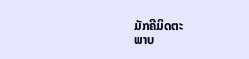ມັກຄີມິດຕະ
ພາບ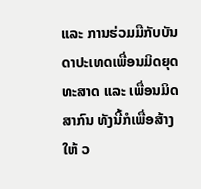ແລະ ການຮ່ວມມືກັບບັນດາປະເທດເພື່ອນມິດຍຸດທະສາດ ແລະ ເພື່ອນມິດສາກົນ ທັງນີ້ກໍເພື່ອສ້າງໃຫ້ ວ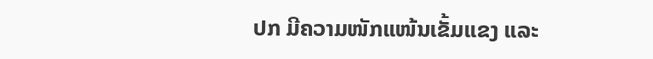ປກ ມີຄວາມໜັກແໜ້ນເຂັ້ມແຂງ ແລະ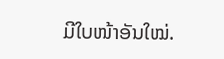ມີໃບໜ້າອັນໃໝ່.